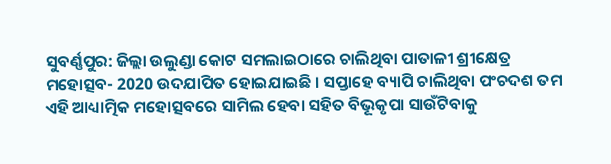ସୁବର୍ଣ୍ଣପୁର: ଜିଲ୍ଲା ଉଲୁଣ୍ଡା କୋଟ ସମଲାଇଠାରେ ଚାଲିଥିବା ପାତାଳୀ ଶ୍ରୀକ୍ଷେତ୍ର ମହୋତ୍ସବ- 2020 ଉଦଯାପିତ ହୋଇଯାଇଛି । ସପ୍ତାହେ ବ୍ୟାପି ଚାଲିଥିବା ପଂଚଦଶ ତମ ଏହି ଆଧ୍ୟାତ୍ମିକ ମହୋତ୍ସବରେ ସାମିଲ ହେବା ସହିତ ବିଭୂକୃପା ସାଉଁଟିବାକୁ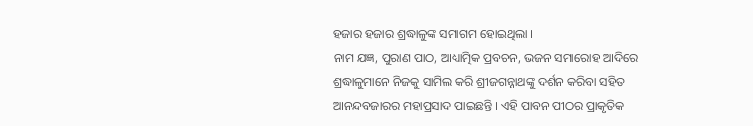ହଜାର ହଜାର ଶ୍ରଦ୍ଧାଳୁଙ୍କ ସମାଗମ ହୋଇଥିଲା ।
ନାମ ଯଜ୍ଞ, ପୁରାଣ ପାଠ, ଆଧ୍ୟାତ୍ମିକ ପ୍ରବଚନ, ଭଜନ ସମାରୋହ ଆଦିରେ ଶ୍ରଦ୍ଧାଳୁମାନେ ନିଜକୁ ସାମିଲ କରି ଶ୍ରୀଜଗନ୍ନାଥଙ୍କୁ ଦର୍ଶନ କରିବା ସହିତ ଆନନ୍ଦବଜାରର ମହାପ୍ରସାଦ ପାଇଛନ୍ତି । ଏହି ପାବନ ପୀଠର ପ୍ରାକୃତିକ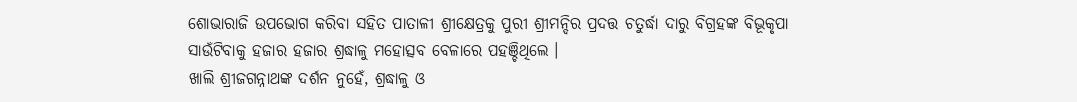ଶୋଭାରାଜି ଉପଭୋଗ କରିବା ସହିତ ପାତାଳୀ ଶ୍ରୀକ୍ଷେତ୍ରକୁ ପୁରୀ ଶ୍ରୀମନ୍ଦିର ପ୍ରଦତ୍ତ ଚତୁର୍ଦ୍ଧା ଦାରୁ ବିଗ୍ରହଙ୍କ ବିଭୂକୃପା ସାଉଁଟିବାକୁ ହଜାର ହଜାର ଶ୍ରଦ୍ଧାଳୁ ମହୋତ୍ସବ ବେଳାରେ ପହଞ୍ଚିଥିଲେ ।
ଖାଲି ଶ୍ରୀଜଗନ୍ନାଥଙ୍କ ଦର୍ଶନ ନୁହେଁ, ଶ୍ରଦ୍ଧାଳୁ ଓ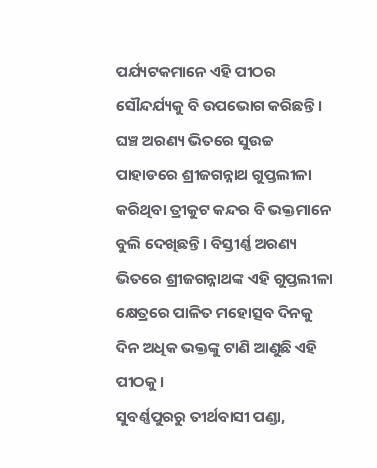ପର୍ଯ୍ୟଟକମାନେ ଏହି ପୀଠର ସୌନ୍ଦର୍ଯ୍ୟକୁ ବି ଉପଭୋଗ କରିଛନ୍ତି । ଘଞ୍ଚ ଅରଣ୍ୟ ଭିତରେ ସୁଉଚ୍ଚ ପାହାଡରେ ଶ୍ରୀଜଗନ୍ନାଥ ଗୁପ୍ତଲୀଳା କରିଥିବା ତ୍ରୀକୁଟ କନ୍ଦର ବି ଭକ୍ତମାନେ ବୁଲି ଦେଖିଛନ୍ତି । ବିସ୍ତୀର୍ଣ୍ଣ ଅରଣ୍ୟ ଭିତରେ ଶ୍ରୀଜଗନ୍ନାଥଙ୍କ ଏହି ଗୁପ୍ତଲୀଳା କ୍ଷେତ୍ରରେ ପାଳିତ ମହୋତ୍ସବ ଦିନକୁ ଦିନ ଅଧିକ ଭକ୍ତଙ୍କୁ ଟାଣି ଆଣୁଛି ଏହି ପୀଠକୁ ।
ସୁବର୍ଣ୍ଣପୁରରୁ ତୀର୍ଥବାସୀ ପଣ୍ଡା,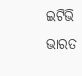ଇଟିଭି ଭାରତ